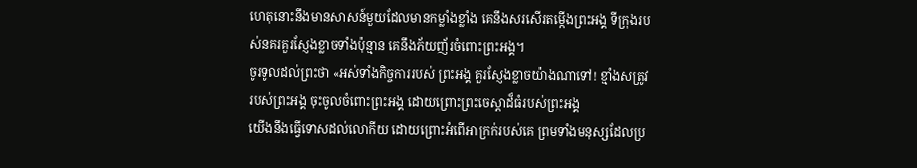ហេតុនោះនឹងមានសាសន៍មួយដែលមានកម្លាំងខ្លាំង គេនឹងសរសើរតម្កើងព្រះអង្គ ទីក្រុងរបស់នគរគួរស្ញែងខ្លាចទាំងប៉ុន្មាន គេនឹងភ័យញ័រចំពោះព្រះអង្គ។
ចូរទូលដល់ព្រះថា «អស់ទាំងកិច្ចការរបស់ ព្រះអង្គ គួរស្ញែងខ្លាចយ៉ាងណាទៅ! ខ្មាំងសត្រូវរបស់ព្រះអង្គ ចុះចូលចំពោះព្រះអង្គ ដោយព្រោះព្រះចេស្ដាដ៏ធំរបស់ព្រះអង្គ
យើងនឹងធ្វើទោសដល់លោកីយ ដោយព្រោះអំពើអាក្រក់របស់គេ ព្រមទាំងមនុស្សដែលប្រ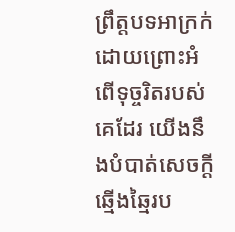ព្រឹត្តបទអាក្រក់ ដោយព្រោះអំពើទុច្ចរិតរបស់គេដែរ យើងនឹងបំបាត់សេចក្ដីឆ្មើងឆ្មៃរប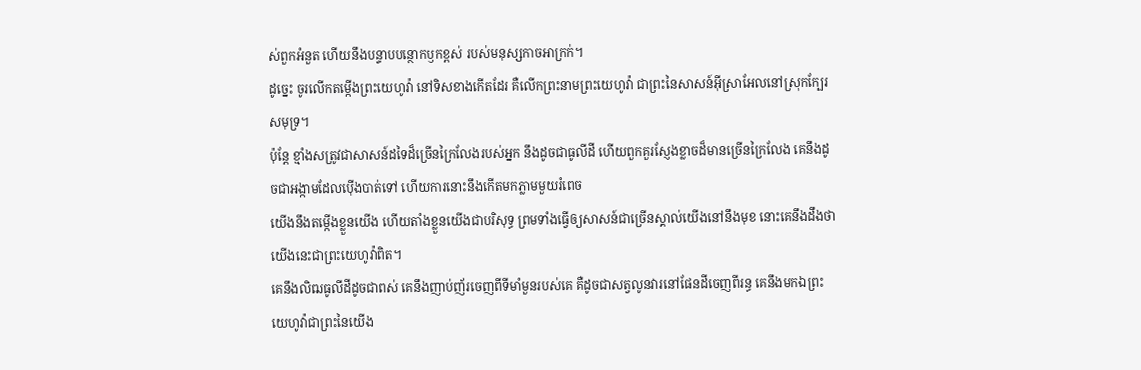ស់ពួកអំនួត ហើយនឹងបន្ទាបបន្ថោកឫកខ្ពស់ របស់មនុស្សកាចអាក្រក់។
ដូច្នេះ ចូរលើកតម្កើងព្រះយេហូវ៉ា នៅទិសខាងកើតដែរ គឺលើកព្រះនាមព្រះយេហូវ៉ា ជាព្រះនៃសាសន៍អ៊ីស្រាអែលនៅស្រុកក្បែរសមុទ្រ។
ប៉ុន្តែ ខ្មាំងសត្រូវជាសាសន៍ដទៃដ៏ច្រើនក្រៃលែងរបស់អ្នក នឹងដូចជាធូលីដី ហើយពួកគួរស្ញែងខ្លាចដ៏មានច្រើនក្រៃលែង គេនឹងដូចជាអង្កាមដែលប៉ើងបាត់ទៅ ហើយការនោះនឹងកើតមកភ្លាមមួយរំពេច
យើងនឹងតម្កើងខ្លួនយើង ហើយតាំងខ្លួនយើងជាបរិសុទ្ធ ព្រមទាំងធ្វើឲ្យសាសន៍ជាច្រើនស្គាល់យើងនៅនឹងមុខ នោះគេនឹងដឹងថា យើងនេះជាព្រះយេហូវ៉ាពិត។
គេនឹងលិឍធូលីដីដូចជាពស់ គេនឹងញាប់ញ័រចេញពីទីមាំមួនរបស់គេ គឺដូចជាសត្វលូនវារនៅផែនដីចេញពីរន្ធ គេនឹងមកឯព្រះយេហូវ៉ាជាព្រះនៃយើង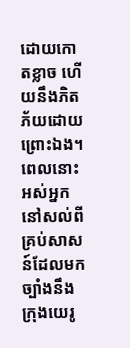ដោយកោតខ្លាច ហើយនឹងភិតភ័យដោយព្រោះឯង។
ពេលនោះ អស់អ្នកនៅសល់ពីគ្រប់សាសន៍ដែលមកច្បាំងនឹងក្រុងយេរូ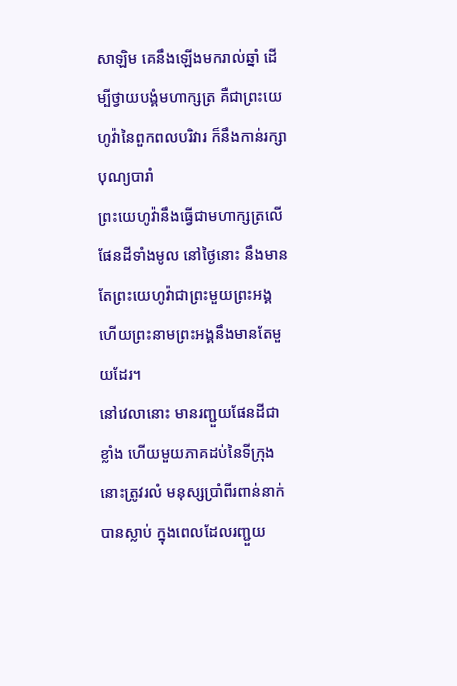សាឡិម គេនឹងឡើងមករាល់ឆ្នាំ ដើម្បីថ្វាយបង្គំមហាក្សត្រ គឺជាព្រះយេហូវ៉ានៃពួកពលបរិវារ ក៏នឹងកាន់រក្សាបុណ្យបារាំ
ព្រះយេហូវ៉ានឹងធ្វើជាមហាក្សត្រលើផែនដីទាំងមូល នៅថ្ងៃនោះ នឹងមានតែព្រះយេហូវ៉ាជាព្រះមួយព្រះអង្គ ហើយព្រះនាមព្រះអង្គនឹងមានតែមួយដែរ។
នៅវេលានោះ មានរញ្ជួយផែនដីជាខ្លាំង ហើយមួយភាគដប់នៃទីក្រុងនោះត្រូវរលំ មនុស្សប្រាំពីរពាន់នាក់បានស្លាប់ ក្នុងពេលដែលរញ្ជួយ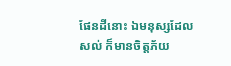ផែនដីនោះ ឯមនុស្សដែលសល់ ក៏មានចិត្តភ័យ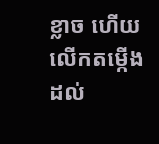ខ្លាច ហើយលើកតម្កើងដល់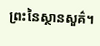ព្រះនៃស្ថានសួគ៌។